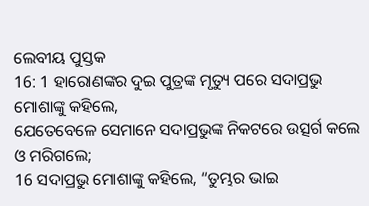ଲେବୀୟ ପୁସ୍ତକ
16: 1 ହାରୋଣଙ୍କର ଦୁଇ ପୁତ୍ରଙ୍କ ମୃତ୍ୟୁ ପରେ ସଦାପ୍ରଭୁ ମୋଶାଙ୍କୁ କହିଲେ,
ଯେତେବେଳେ ସେମାନେ ସଦାପ୍ରଭୁଙ୍କ ନିକଟରେ ଉତ୍ସର୍ଗ କଲେ ଓ ମରିଗଲେ;
16 ସଦାପ୍ରଭୁ ମୋଶାଙ୍କୁ କହିଲେ, “ତୁମ୍ଭର ଭାଇ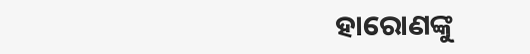ହାରୋଣଙ୍କୁ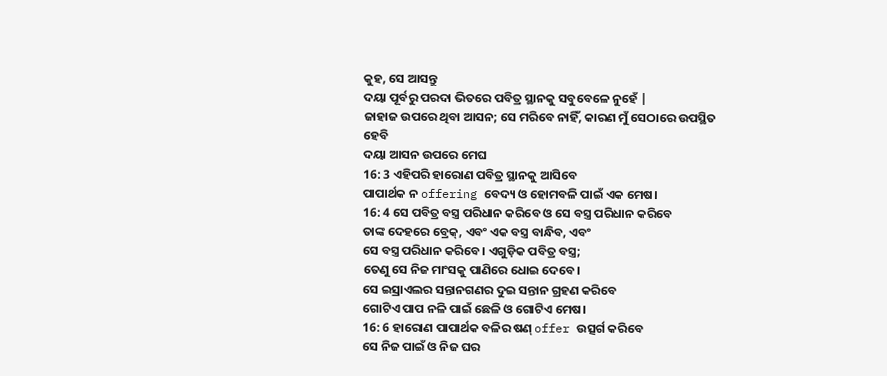କୁହ, ସେ ଆସନ୍ତୁ
ଦୟା ପୂର୍ବରୁ ପରଦା ଭିତରେ ପବିତ୍ର ସ୍ଥାନକୁ ସବୁବେଳେ ନୁହେଁ |
ଜାହାଜ ଉପରେ ଥିବା ଆସନ; ସେ ମରିବେ ନାହିଁ, କାରଣ ମୁଁ ସେଠାରେ ଉପସ୍ଥିତ ହେବି
ଦୟା ଆସନ ଉପରେ ମେଘ
16: 3 ଏହିପରି ହାରୋଣ ପବିତ୍ର ସ୍ଥାନକୁ ଆସିବେ
ପାପାର୍ଥକ ନ offering ବେଦ୍ୟ ଓ ହୋମବଳି ପାଇଁ ଏକ ମେଷ।
16: 4 ସେ ପବିତ୍ର ବସ୍ତ୍ର ପରିଧାନ କରିବେ ଓ ସେ ବସ୍ତ୍ର ପରିଧାନ କରିବେ
ତାଙ୍କ ଦେହରେ ବ୍ରେକ୍, ଏବଂ ଏକ ବସ୍ତ୍ର ବାନ୍ଧିବ, ଏବଂ
ସେ ବସ୍ତ୍ର ପରିଧାନ କରିବେ। ଏଗୁଡ଼ିକ ପବିତ୍ର ବସ୍ତ୍ର;
ତେଣୁ ସେ ନିଜ ମାଂସକୁ ପାଣିରେ ଧୋଇ ଦେବେ।
ସେ ଇସ୍ରାଏଲର ସନ୍ତାନଗଣର ଦୁଇ ସନ୍ତାନ ଗ୍ରହଣ କରିବେ
ଗୋଟିଏ ପାପ ନଳି ପାଇଁ ଛେଳି ଓ ଗୋଟିଏ ମେଷ।
16: 6 ହାରୋଣ ପାପାର୍ଥକ ବଳିର ଷଣ୍ offer ଉତ୍ସର୍ଗ କରିବେ
ସେ ନିଜ ପାଇଁ ଓ ନିଜ ଘର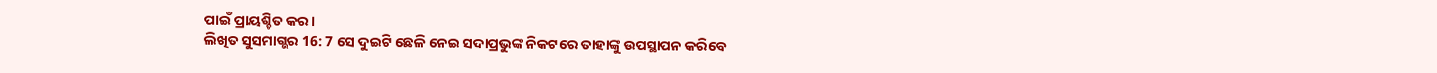ପାଇଁ ପ୍ରାୟଶ୍ଚିତ କର।
ଲିଖିତ ସୁସମାଗ୍ଭର 16: 7 ସେ ଦୁଇଟି ଛେଳି ନେଇ ସଦାପ୍ରଭୁଙ୍କ ନିକଟରେ ତାହାଙ୍କୁ ଉପସ୍ଥାପନ କରିବେ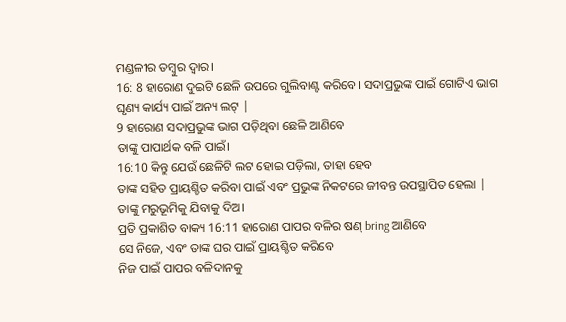ମଣ୍ଡଳୀର ତମ୍ବୁର ଦ୍ୱାର।
16: 8 ହାରୋଣ ଦୁଇଟି ଛେଳି ଉପରେ ଗୁଲିବାଣ୍ଟ କରିବେ। ସଦାପ୍ରଭୁଙ୍କ ପାଇଁ ଗୋଟିଏ ଭାଗ
ଘୃଣ୍ୟ କାର୍ଯ୍ୟ ପାଇଁ ଅନ୍ୟ ଲଟ୍ |
9 ହାରୋଣ ସଦାପ୍ରଭୁଙ୍କ ଭାଗ ପଡ଼ିଥିବା ଛେଳି ଆଣିବେ
ତାଙ୍କୁ ପାପାର୍ଥକ ବଳି ପାଇଁ।
16:10 କିନ୍ତୁ ଯେଉଁ ଛେଳିଟି ଲଟ ହୋଇ ପଡ଼ିଲା, ତାହା ହେବ
ତାଙ୍କ ସହିତ ପ୍ରାୟଶ୍ଚିତ କରିବା ପାଇଁ ଏବଂ ପ୍ରଭୁଙ୍କ ନିକଟରେ ଜୀବନ୍ତ ଉପସ୍ଥାପିତ ହେଲା |
ତାଙ୍କୁ ମରୁଭୂମିକୁ ଯିବାକୁ ଦିଅ।
ପ୍ରତି ପ୍ରକାଶିତ ବାକ୍ୟ 16:11 ହାରୋଣ ପାପର ବଳିର ଷଣ୍ bring ଆଣିବେ
ସେ ନିଜେ, ଏବଂ ତାଙ୍କ ଘର ପାଇଁ ପ୍ରାୟଶ୍ଚିତ କରିବେ
ନିଜ ପାଇଁ ପାପର ବଳିଦାନକୁ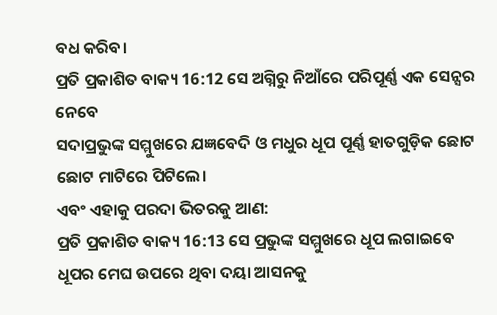ବଧ କରିବ।
ପ୍ରତି ପ୍ରକାଶିତ ବାକ୍ୟ 16:12 ସେ ଅଗ୍ନିରୁ ନିଆଁରେ ପରିପୂର୍ଣ୍ଣ ଏକ ସେନ୍ସର ନେବେ
ସଦାପ୍ରଭୁଙ୍କ ସମ୍ମୁଖରେ ଯଜ୍ଞବେଦି ଓ ମଧୁର ଧୂପ ପୂର୍ଣ୍ଣ ହାତଗୁଡ଼ିକ ଛୋଟ ଛୋଟ ମାଟିରେ ପିଟିଲେ।
ଏବଂ ଏହାକୁ ପରଦା ଭିତରକୁ ଆଣ:
ପ୍ରତି ପ୍ରକାଶିତ ବାକ୍ୟ 16:13 ସେ ପ୍ରଭୁଙ୍କ ସମ୍ମୁଖରେ ଧୂପ ଲଗାଇବେ
ଧୂପର ମେଘ ଉପରେ ଥିବା ଦୟା ଆସନକୁ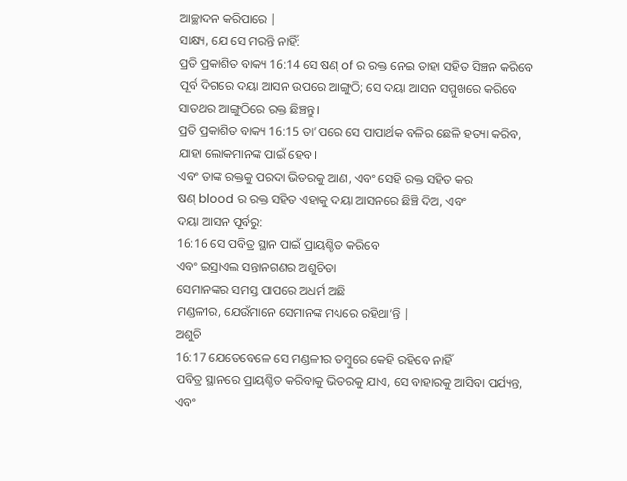ଆଚ୍ଛାଦନ କରିପାରେ |
ସାକ୍ଷ୍ୟ, ଯେ ସେ ମରନ୍ତି ନାହିଁ:
ପ୍ରତି ପ୍ରକାଶିତ ବାକ୍ୟ 16:14 ସେ ଷଣ୍ of ର ରକ୍ତ ନେଇ ତାହା ସହିତ ସିଞ୍ଚନ କରିବେ
ପୂର୍ବ ଦିଗରେ ଦୟା ଆସନ ଉପରେ ଆଙ୍ଗୁଠି; ସେ ଦୟା ଆସନ ସମ୍ମୁଖରେ କରିବେ
ସାତଥର ଆଙ୍ଗୁଠିରେ ରକ୍ତ ଛିଞ୍ଚନ୍ତୁ।
ପ୍ରତି ପ୍ରକାଶିତ ବାକ୍ୟ 16:15 ତା’ପରେ ସେ ପାପାର୍ଥକ ବଳିର ଛେଳି ହତ୍ୟା କରିବ, ଯାହା ଲୋକମାନଙ୍କ ପାଇଁ ହେବ।
ଏବଂ ତାଙ୍କ ରକ୍ତକୁ ପରଦା ଭିତରକୁ ଆଣ, ଏବଂ ସେହି ରକ୍ତ ସହିତ କର
ଷଣ୍ blood ର ରକ୍ତ ସହିତ ଏହାକୁ ଦୟା ଆସନରେ ଛିଞ୍ଚି ଦିଅ, ଏବଂ
ଦୟା ଆସନ ପୂର୍ବରୁ:
16:16 ସେ ପବିତ୍ର ସ୍ଥାନ ପାଇଁ ପ୍ରାୟଶ୍ଚିତ କରିବେ
ଏବଂ ଇସ୍ରାଏଲ ସନ୍ତାନଗଣର ଅଶୁଚିତା
ସେମାନଙ୍କର ସମସ୍ତ ପାପରେ ଅଧର୍ମ ଅଛି
ମଣ୍ଡଳୀର, ଯେଉଁମାନେ ସେମାନଙ୍କ ମଧ୍ୟରେ ରହିଥା’ନ୍ତି |
ଅଶୁଚି
16:17 ଯେତେବେଳେ ସେ ମଣ୍ଡଳୀର ତମ୍ବୁରେ କେହି ରହିବେ ନାହିଁ
ପବିତ୍ର ସ୍ଥାନରେ ପ୍ରାୟଶ୍ଚିତ କରିବାକୁ ଭିତରକୁ ଯାଏ, ସେ ବାହାରକୁ ଆସିବା ପର୍ଯ୍ୟନ୍ତ, ଏବଂ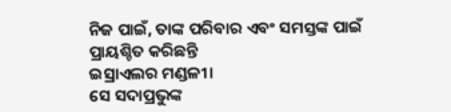ନିଜ ପାଇଁ, ତାଙ୍କ ପରିବାର ଏବଂ ସମସ୍ତଙ୍କ ପାଇଁ ପ୍ରାୟଶ୍ଚିତ କରିଛନ୍ତି
ଇସ୍ରାଏଲର ମଣ୍ଡଳୀ।
ସେ ସଦାପ୍ରଭୁଙ୍କ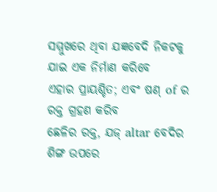ସମ୍ମୁଖରେ ଥିବା ଯଜ୍ଞବେଦି ନିକଟକୁ ଯାଇ ଏକ ନିର୍ମାଣ କରିବେ
ଏହାର ପ୍ରାୟଶ୍ଚିତ; ଏବଂ ଷଣ୍ of ର ରକ୍ତ ଗ୍ରହଣ କରିବ
ଛେଳିର ରକ୍ତ, ଯଜ୍ altar ବେଦିର ଶିଙ୍ଗ ଉପରେ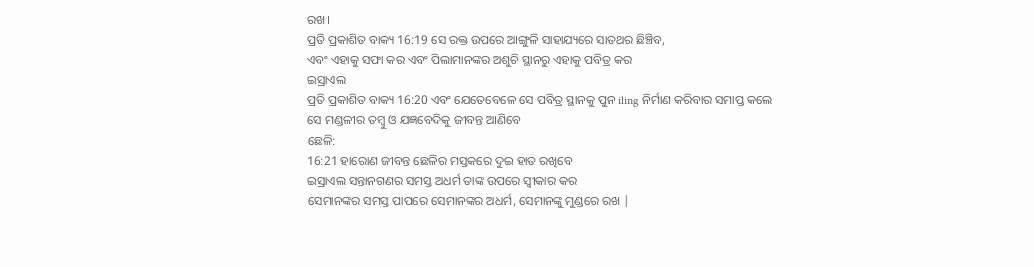ରଖ।
ପ୍ରତି ପ୍ରକାଶିତ ବାକ୍ୟ 16:19 ସେ ରକ୍ତ ଉପରେ ଆଙ୍ଗୁଳି ସାହାଯ୍ୟରେ ସାତଥର ଛିଞ୍ଚିବ,
ଏବଂ ଏହାକୁ ସଫା କର ଏବଂ ପିଲାମାନଙ୍କର ଅଶୁଚି ସ୍ଥାନରୁ ଏହାକୁ ପବିତ୍ର କର
ଇସ୍ରାଏଲ
ପ୍ରତି ପ୍ରକାଶିତ ବାକ୍ୟ 16:20 ଏବଂ ଯେତେବେଳେ ସେ ପବିତ୍ର ସ୍ଥାନକୁ ପୁନ iling ନିର୍ମାଣ କରିବାର ସମାପ୍ତ କଲେ
ସେ ମଣ୍ଡଳୀର ତମ୍ବୁ ଓ ଯଜ୍ଞବେଦିକୁ ଜୀବନ୍ତ ଆଣିବେ
ଛେଳି:
16:21 ହାରୋଣ ଜୀବନ୍ତ ଛେଳିର ମସ୍ତକରେ ଦୁଇ ହାତ ରଖିବେ
ଇସ୍ରାଏଲ ସନ୍ତାନଗଣର ସମସ୍ତ ଅଧର୍ମ ତାଙ୍କ ଉପରେ ସ୍ୱୀକାର କର
ସେମାନଙ୍କର ସମସ୍ତ ପାପରେ ସେମାନଙ୍କର ଅଧର୍ମ, ସେମାନଙ୍କୁ ମୁଣ୍ଡରେ ରଖ |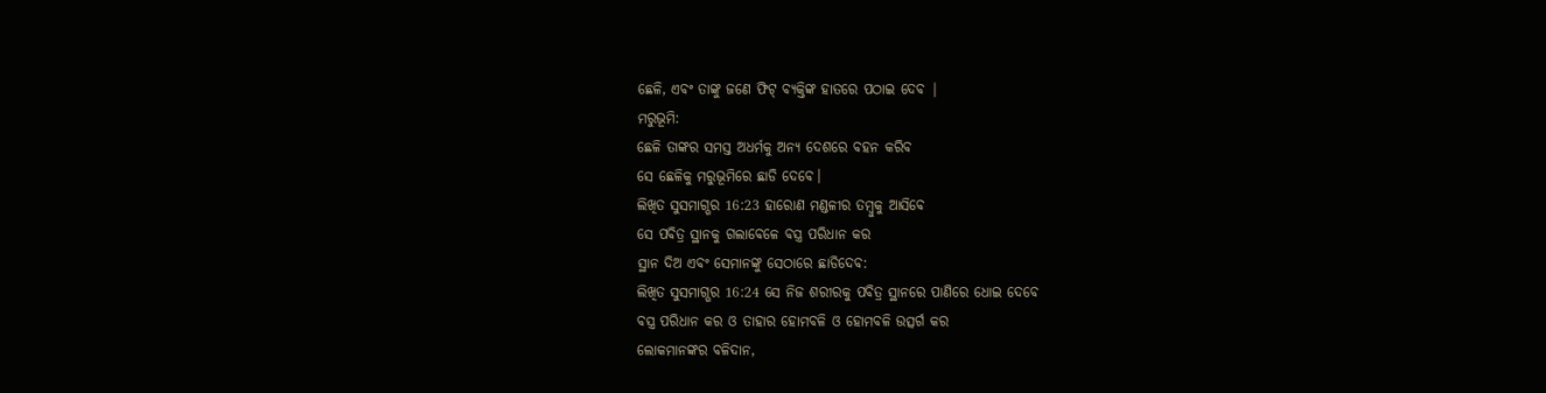ଛେଳି, ଏବଂ ତାଙ୍କୁ ଜଣେ ଫିଟ୍ ବ୍ୟକ୍ତିଙ୍କ ହାତରେ ପଠାଇ ଦେବ |
ମରୁଭୂମି:
ଛେଳି ତାଙ୍କର ସମସ୍ତ ଅଧର୍ମକୁ ଅନ୍ୟ ଦେଶରେ ବହନ କରିବ
ସେ ଛେଳିକୁ ମରୁଭୂମିରେ ଛାଡି ଦେବେ।
ଲିଖିତ ସୁସମାଗ୍ଭର 16:23 ହାରୋଣ ମଣ୍ଡଳୀର ତମ୍ବୁକୁ ଆସିବେ
ସେ ପବିତ୍ର ସ୍ଥାନକୁ ଗଲାବେଳେ ବସ୍ତ୍ର ପରିଧାନ କର
ସ୍ଥାନ ଦିଅ ଏବଂ ସେମାନଙ୍କୁ ସେଠାରେ ଛାଡିଦେବ:
ଲିଖିତ ସୁସମାଗ୍ଭର 16:24 ସେ ନିଜ ଶରୀରକୁ ପବିତ୍ର ସ୍ଥାନରେ ପାଣିରେ ଧୋଇ ଦେବେ
ବସ୍ତ୍ର ପରିଧାନ କର ଓ ତାହାର ହୋମବଳି ଓ ହୋମବଳି ଉତ୍ସର୍ଗ କର
ଲୋକମାନଙ୍କର ବଳିଦାନ,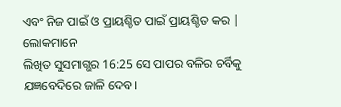ଏବଂ ନିଜ ପାଇଁ ଓ ପ୍ରାୟଶ୍ଚିତ ପାଇଁ ପ୍ରାୟଶ୍ଚିତ କର |
ଲୋକମାନେ
ଲିଖିତ ସୁସମାଗ୍ଭର 16:25 ସେ ପାପର ବଳିର ଚର୍ବିକୁ ଯଜ୍ଞବେଦିରେ ଜାଳି ଦେବ।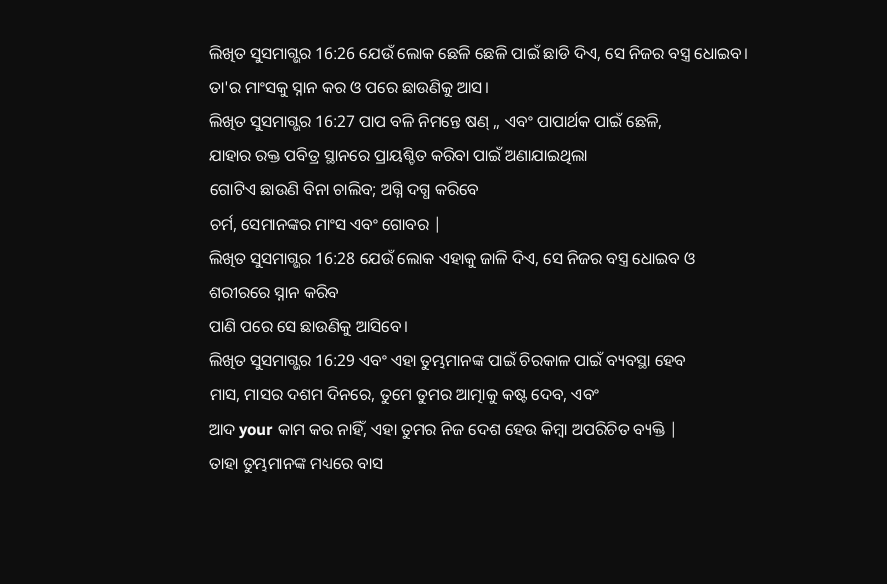ଲିଖିତ ସୁସମାଗ୍ଭର 16:26 ଯେଉଁ ଲୋକ ଛେଳି ଛେଳି ପାଇଁ ଛାଡି ଦିଏ, ସେ ନିଜର ବସ୍ତ୍ର ଧୋଇବ।
ତା'ର ମାଂସକୁ ସ୍ନାନ କର ଓ ପରେ ଛାଉଣିକୁ ଆସ।
ଲିଖିତ ସୁସମାଗ୍ଭର 16:27 ପାପ ବଳି ନିମନ୍ତେ ଷଣ୍ ,, ଏବଂ ପାପାର୍ଥକ ପାଇଁ ଛେଳି,
ଯାହାର ରକ୍ତ ପବିତ୍ର ସ୍ଥାନରେ ପ୍ରାୟଶ୍ଚିତ କରିବା ପାଇଁ ଅଣାଯାଇଥିଲା
ଗୋଟିଏ ଛାଉଣି ବିନା ଚାଲିବ; ଅଗ୍ନି ଦଗ୍ଧ କରିବେ
ଚର୍ମ, ସେମାନଙ୍କର ମାଂସ ଏବଂ ଗୋବର |
ଲିଖିତ ସୁସମାଗ୍ଭର 16:28 ଯେଉଁ ଲୋକ ଏହାକୁ ଜାଳି ଦିଏ, ସେ ନିଜର ବସ୍ତ୍ର ଧୋଇବ ଓ ଶରୀରରେ ସ୍ନାନ କରିବ
ପାଣି ପରେ ସେ ଛାଉଣିକୁ ଆସିବେ।
ଲିଖିତ ସୁସମାଗ୍ଭର 16:29 ଏବଂ ଏହା ତୁମ୍ଭମାନଙ୍କ ପାଇଁ ଚିରକାଳ ପାଇଁ ବ୍ୟବସ୍ଥା ହେବ
ମାସ, ମାସର ଦଶମ ଦିନରେ, ତୁମେ ତୁମର ଆତ୍ମାକୁ କଷ୍ଟ ଦେବ, ଏବଂ
ଆଦ your କାମ କର ନାହିଁ, ଏହା ତୁମର ନିଜ ଦେଶ ହେଉ କିମ୍ବା ଅପରିଚିତ ବ୍ୟକ୍ତି |
ତାହା ତୁମ୍ଭମାନଙ୍କ ମଧ୍ୟରେ ବାସ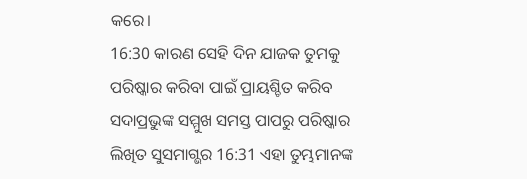କରେ।
16:30 କାରଣ ସେହି ଦିନ ଯାଜକ ତୁମକୁ ପରିଷ୍କାର କରିବା ପାଇଁ ପ୍ରାୟଶ୍ଚିତ କରିବ
ସଦାପ୍ରଭୁଙ୍କ ସମ୍ମୁଖ ସମସ୍ତ ପାପରୁ ପରିଷ୍କାର
ଲିଖିତ ସୁସମାଗ୍ଭର 16:31 ଏହା ତୁମ୍ଭମାନଙ୍କ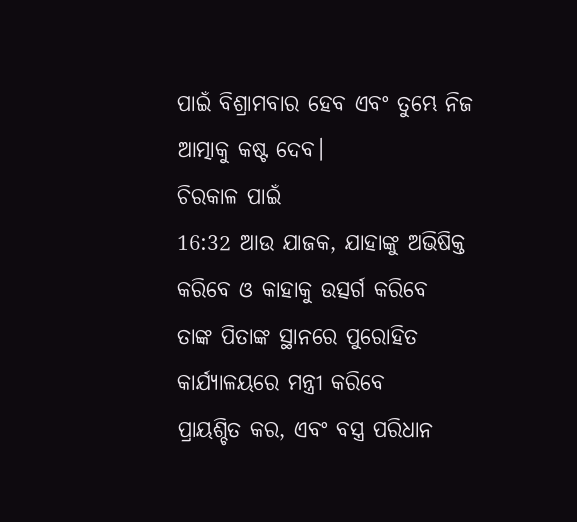ପାଇଁ ବିଶ୍ରାମବାର ହେବ ଏବଂ ତୁମ୍ଭେ ନିଜ ଆତ୍ମାକୁ କଷ୍ଟ ଦେବ।
ଚିରକାଳ ପାଇଁ
16:32 ଆଉ ଯାଜକ, ଯାହାଙ୍କୁ ଅଭିଷିକ୍ତ କରିବେ ଓ କାହାକୁ ଉତ୍ସର୍ଗ କରିବେ
ତାଙ୍କ ପିତାଙ୍କ ସ୍ଥାନରେ ପୁରୋହିତ କାର୍ଯ୍ୟାଳୟରେ ମନ୍ତ୍ରୀ କରିବେ
ପ୍ରାୟଶ୍ଚିତ କର, ଏବଂ ବସ୍ତ୍ର ପରିଧାନ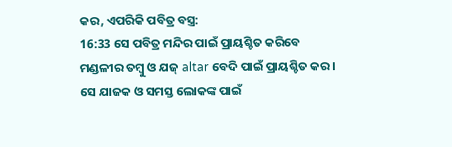କର, ଏପରିକି ପବିତ୍ର ବସ୍ତ୍ର:
16:33 ସେ ପବିତ୍ର ମନ୍ଦିର ପାଇଁ ପ୍ରାୟଶ୍ଚିତ କରିବେ
ମଣ୍ଡଳୀର ତମ୍ବୁ ଓ ଯଜ୍ altar ବେଦି ପାଇଁ ପ୍ରାୟଶ୍ଚିତ କର।
ସେ ଯାଜକ ଓ ସମସ୍ତ ଲୋକଙ୍କ ପାଇଁ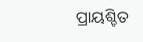ପ୍ରାୟଶ୍ଚିତ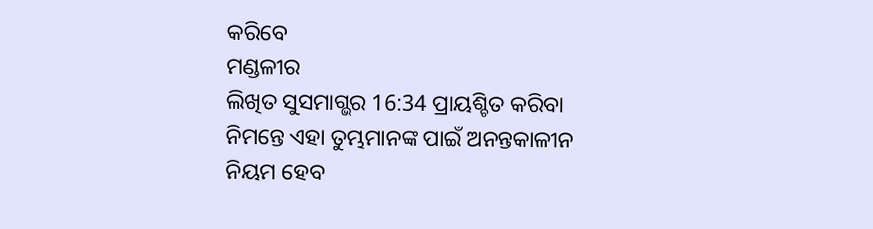କରିବେ
ମଣ୍ଡଳୀର
ଲିଖିତ ସୁସମାଗ୍ଭର 16:34 ପ୍ରାୟଶ୍ଚିତ କରିବା ନିମନ୍ତେ ଏହା ତୁମ୍ଭମାନଙ୍କ ପାଇଁ ଅନନ୍ତକାଳୀନ ନିୟମ ହେବ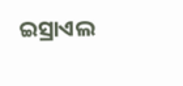ଇସ୍ରାଏଲ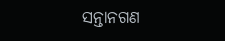ସନ୍ତାନଗଣ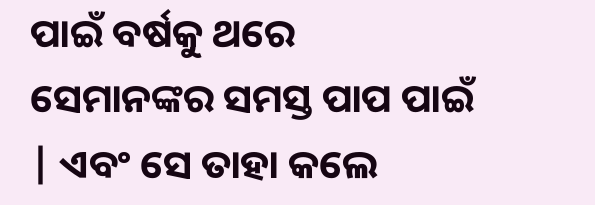ପାଇଁ ବର୍ଷକୁ ଥରେ ସେମାନଙ୍କର ସମସ୍ତ ପାପ ପାଇଁ | ଏବଂ ସେ ତାହା କଲେ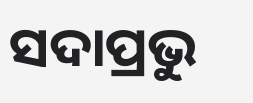ସଦାପ୍ରଭୁ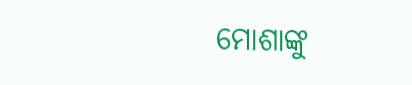ମୋଶାଙ୍କୁ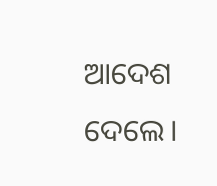ଆଦେଶ ଦେଲେ।